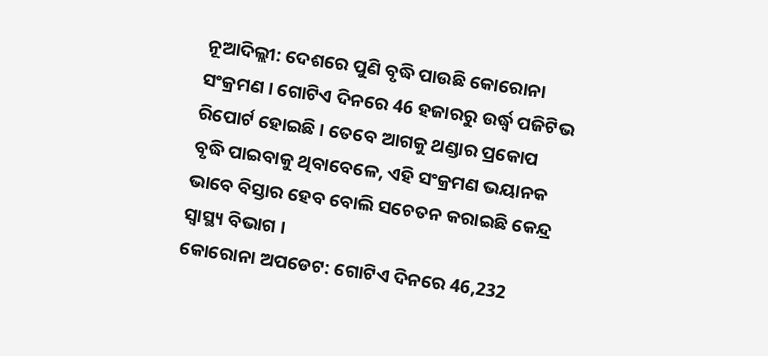ନୂଆଦିଲ୍ଲୀ: ଦେଶରେ ପୁଣି ବୃଦ୍ଧି ପାଉଛି କୋରୋନା ସଂକ୍ରମଣ । ଗୋଟିଏ ଦିନରେ 46 ହଜାରରୁ ଉର୍ଦ୍ଧ୍ବ ପଜିଟିଭ ରିପୋର୍ଟ ହୋଇଛି । ତେବେ ଆଗକୁ ଥଣ୍ଡାର ପ୍ରକୋପ ବୃଦ୍ଧି ପାଇବାକୁ ଥିବାବେଳେ, ଏହି ସଂକ୍ରମଣ ଭୟାନକ ଭାବେ ବିସ୍ତାର ହେବ ବୋଲି ସଚେତନ କରାଇଛି କେନ୍ଦ୍ର ସ୍ବାସ୍ଥ୍ୟ ବିଭାଗ ।
କୋରୋନା ଅପଡେଟ: ଗୋଟିଏ ଦିନରେ 46,232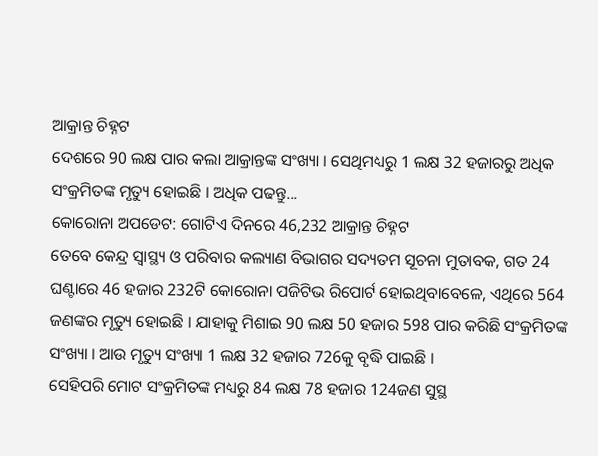ଆକ୍ରାନ୍ତ ଚିହ୍ନଟ
ଦେଶରେ 90 ଲକ୍ଷ ପାର କଲା ଆକ୍ରାନ୍ତଙ୍କ ସଂଖ୍ୟା । ସେଥିମଧ୍ୟରୁ 1 ଲକ୍ଷ 32 ହଜାରରୁ ଅଧିକ ସଂକ୍ରମିତଙ୍କ ମୃତ୍ୟୁ ହୋଇଛି । ଅଧିକ ପଢନ୍ତୁ...
କୋରୋନା ଅପଡେଟ: ଗୋଟିଏ ଦିନରେ 46,232 ଆକ୍ରାନ୍ତ ଚିହ୍ନଟ
ତେବେ କେନ୍ଦ୍ର ସ୍ବାସ୍ଥ୍ୟ ଓ ପରିବାର କଲ୍ୟାଣ ବିଭାଗର ସଦ୍ୟତମ ସୂଚନା ମୁତାବକ, ଗତ 24 ଘଣ୍ଟାରେ 46 ହଜାର 232ଟି କୋରୋନା ପଜିଟିଭ ରିପୋର୍ଟ ହୋଇଥିବାବେଳେ, ଏଥିରେ 564 ଜଣଙ୍କର ମୃତ୍ୟୁ ହୋଇଛି । ଯାହାକୁ ମିଶାଇ 90 ଲକ୍ଷ 50 ହଜାର 598 ପାର କରିଛି ସଂକ୍ରମିତଙ୍କ ସଂଖ୍ୟା । ଆଉ ମୃତ୍ୟୁ ସଂଖ୍ୟା 1 ଲକ୍ଷ 32 ହଜାର 726କୁ ବୃଦ୍ଧି ପାଇଛି ।
ସେହିପରି ମୋଟ ସଂକ୍ରମିତଙ୍କ ମଧ୍ୟରୁ 84 ଲକ୍ଷ 78 ହଜାର 124ଜଣ ସୁସ୍ଥ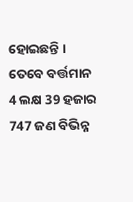ହୋଇଛନ୍ତି । ତେବେ ବର୍ତ୍ତମାନ 4 ଲକ୍ଷ 39 ହଜାର 747 ଜଣ ବିଭିନ୍ନ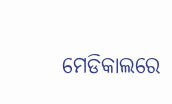ମେଡିକାଲରେ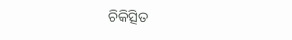ଚିକିତ୍ସିତ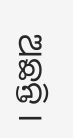ଅଛନ୍ତି ।